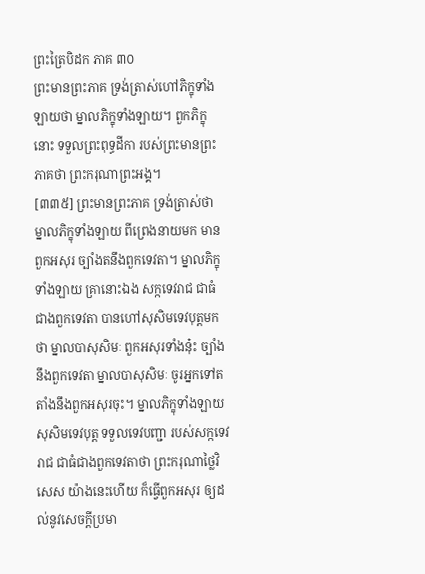ព្រះត្រៃបិដក ភាគ ៣០
ព្រះមានព្រះភាគ ទ្រង់ត្រាស់ហៅភិក្ខុទាំងឡាយថា ម្នាលភិក្ខុទាំងឡាយ។ ពួកភិក្ខុនោះ ទទួលព្រះពុទ្ធដីកា របស់ព្រះមានព្រះភាគថា ព្រះករុណាព្រះអង្គ។
[៣៣៥] ព្រះមានព្រះភាគ ទ្រង់ត្រាស់ថា ម្នាលភិក្ខុទាំងឡាយ ពីព្រេងនាយមក មានពួកអសុរ ច្បាំងតនឹងពួកទេវតា។ ម្នាលភិក្ខុទាំងឡាយ គ្រានោះឯង សក្កទេវរាជ ជាធំជាងពួកទេវតា បានហៅសុសិមទេវបុត្តមកថា ម្នាលបាសុសិមៈ ពួកអសុរទាំងនុ៎ះ ច្បាំងនឹងពួកទេវតា ម្នាលបាសុសិមៈ ចូរអ្នកទៅតតាំងនឹងពួកអសុរចុះ។ ម្នាលភិក្ខុទាំងឡាយ សុសិមទេវបុត្ត ទទួលទេវបញ្ជា របស់សក្កទេវរាជ ជាធំជាងពួកទេវតាថា ព្រះករុណាថ្លៃវិសេស យ៉ាងនេះហើយ ក៏ធ្វើពួកអសុរ ឲ្យដល់នូវសេចក្តីប្រមា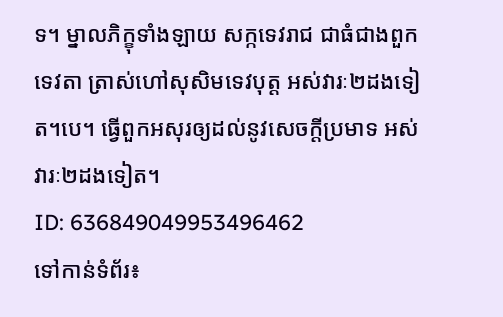ទ។ ម្នាលភិក្ខុទាំងឡាយ សក្កទេវរាជ ជាធំជាងពួកទេវតា ត្រាស់ហៅសុសិមទេវបុត្ត អស់វារៈ២ដងទៀត។បេ។ ធ្វើពួកអសុរឲ្យដល់នូវសេចក្តីប្រមាទ អស់វារៈ២ដងទៀត។
ID: 636849049953496462
ទៅកាន់ទំព័រ៖